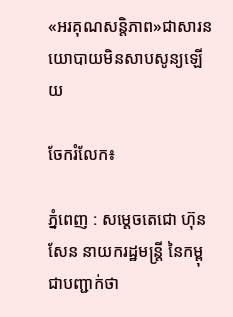«អរគុណសន្តិភាព»ជាសារនយោបាយមិនសាបសូន្យឡើយ

ចែករំលែក៖

ភ្នំពេញ : សម្តេចតេជោ ហ៊ុន សែន នាយករដ្ឋមន្ត្រី នៃកម្ពុជាបញ្ជាក់ថា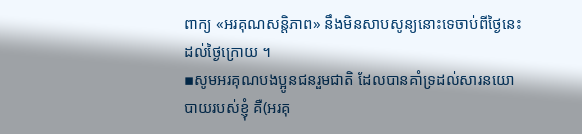ពាក្យ «អរគុណសន្តិភាព» នឹងមិនសាបសូន្យនោះទេចាប់ពីថ្ងៃនេះដល់ថ្ងៃក្រោយ ។
▪សូមអរគុណបងប្អូនជនរួមជាតិ ដែលបានគាំទ្រដល់សារនយោបាយរបស់ខ្ញុំ គឺ(អរគុ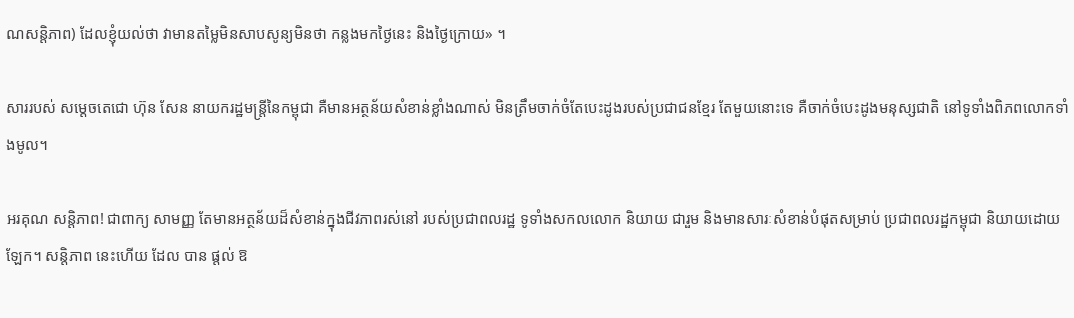ណសន្តិភាព) ដែលខ្ញុំយល់ថា វាមានតម្លៃមិនសាបសូន្យមិនថា កន្លងមកថ្ងៃនេះ និងថ្ងៃក្រោយ» ។

សាររបស់ សម្តេចតេជោ ហ៊ុន សែន នាយករដ្ឋមន្ត្រីនៃកម្ពុជា គឺមានអត្ថន័យសំខាន់ខ្លាំងណាស់ មិនត្រឹមចាក់ចំតែបេះដូងរបស់ប្រជាជនខ្មែរ តែមួយនោះទេ គឺចាក់ចំបេះដូងមនុស្សជាតិ នៅទូទាំងពិភពលោកទាំងមូល។

អរគុណ សន្តិភាព! ជាពាក្យ សាមញ្ញ តែមានអត្ថន័យដ៏សំខាន់ក្នុងជីវភាពរស់នៅ របស់ប្រជាពលរដ្ឋ ទូទាំងសកលលោក និយាយ ជារួម និងមានសារៈសំខាន់បំផុតសម្រាប់ ប្រជាពលរដ្ឋកម្ពុជា និយាយដោយឡែក។ សន្តិភាព នេះហើយ ដែល បាន ផ្តល់ ឱ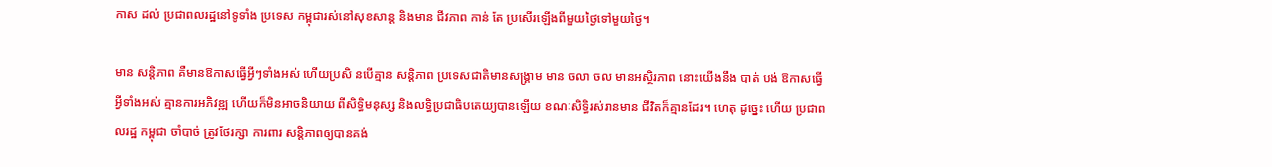កាស ដល់ ប្រជាពលរដ្ឋនៅទូទាំង ប្រទេស កម្ពុជារស់នៅសុខសាន្ត និងមាន ជីវភាព កាន់ តែ ប្រសើរឡើងពីមួយថ្ងៃទៅមួយថ្ងៃ។

មាន សន្តិភាព គឺមានឱកាសធ្វើអ្វីៗទាំងអស់ ហើយប្រសិ នបើគ្មាន សន្តិភាព ប្រទេសជាតិមានសង្គ្រាម មាន ចលា ចល មានអស្ថិរភាព នោះយើងនឹង បាត់ បង់ ឱកាសធ្វើអ្វីទាំងអស់ គ្មានការអភិវឌ្ឍ ហើយក៏មិនអាចនិយាយ ពីសិទ្ធិមនុស្ស និងលទ្ធិប្រជាធិបតេយ្យបានឡើយ ខណៈសិទ្ធិរស់រានមាន ជីវិតក៏គ្មានដែរ។ ហេតុ ដូច្នេះ ហើយ ប្រជាពលរដ្ឋ កម្ពុជា ចាំបាច់ ត្រូវថែរក្សា ការពារ សន្តិភាពឲ្យបានគង់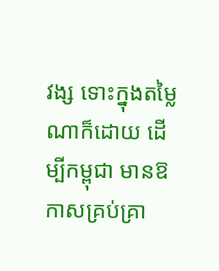វង្ស ទោះក្នុងតម្លៃណាក៏ដោយ ដើម្បីកម្ពុជា មានឱកាសគ្រប់គ្រា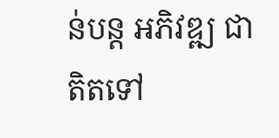ន់បន្ត អភិវឌ្ឍ ជាតិតទៅ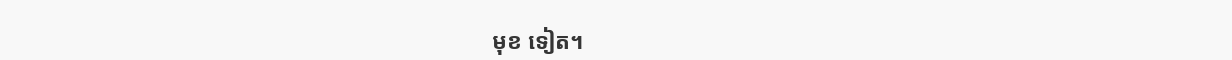មុខ ទៀត។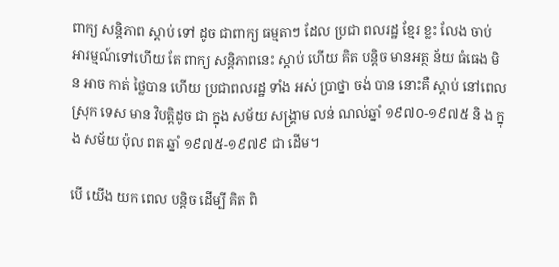ពាក្យ សន្តិភាព ស្តាប់ ទៅ ដូច ជាពាក្យ ធម្មតាៗ ដែល ប្រជា ពលរដ្ឋ ខ្មែរ ខ្លះ លែង ចាប់ អារម្មណ៍ទៅហើយ តែ ពាក្យ សន្តិភាពនេះ ស្តាប់ ហើយ គិត បន្តិច មានអត្ថ ន័យ ធំធេង មិន អាច កាត់ ថ្លៃបាន ហើយ ប្រជាពលរដ្ឋ ទាំង អស់ ប្រាថ្នា ចង់ បាន នោះគឺ ស្តាប់ នៅពេល ស្រុក ទេស មាន វិបត្តិដូច ជា ក្នុង សម័យ សង្គ្រាម លន់ ណល់ឆ្នាំ ១៩៧០-១៩៧៥ និ ង ក្នុង សម័យ ប៉ុល ពត ឆ្នាំ ១៩៧៥-១៩៧៩ ជា ដើម។

បើ យើង យក ពេល បន្តិច ដើម្បី គិត ពិ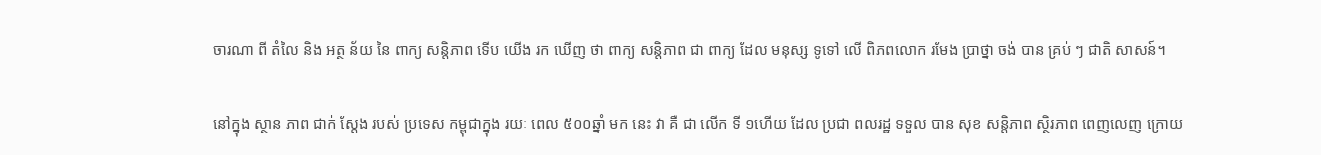ចារណា ពី តំលៃ និង អត្ថ ន័យ នៃ ពាក្យ សន្តិភាព ទើប យើង រក ឃើញ ថា ពាក្យ សន្តិភាព ជា ពាក្យ ដែល មនុស្ស ទូទៅ លើ ពិភពលោក រមែង ប្រាថ្នា ចង់ បាន គ្រប់ ៗ ជាតិ សាសន៍។

នៅក្នុង ស្ថាន ភាព ជាក់ ស្តែង របស់ ប្រទេស កម្ពុជាក្នុង រយៈ ពេល ៥០០ឆ្នាំ មក នេះ វា គឺ ជា លើក ទី ១ហើយ ដែល ប្រជា ពលរដ្ឋ ទទួល បាន សុខ សន្តិភាព ស្ថិរភាព ពេញលេញ ក្រោយ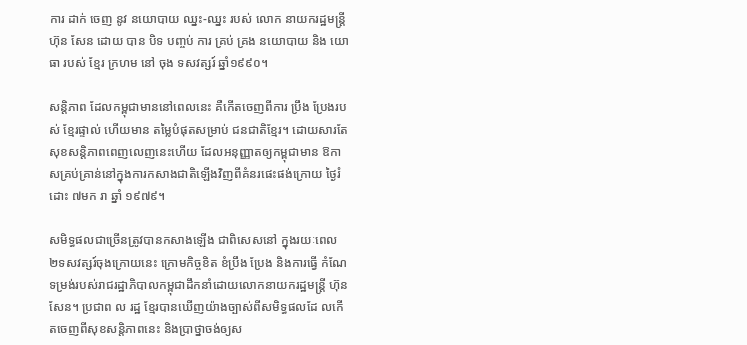ការ ដាក់ ចេញ នូវ នយោបាយ ឈ្នះ-ឈ្នះ របស់ លោក នាយករដ្ឋមន្ត្រី ហ៊ុន សែន ដោយ បាន បិទ បញ្ចប់ ការ គ្រប់ គ្រង នយោបាយ និង យោធា របស់ ខ្មែរ ក្រហម នៅ ចុង ទសវត្សរ៍ ឆ្នាំ១៩៩០។

សន្តិភាព ដែលកម្ពុជាមាននៅពេលនេះ គឺកើតចេញពីការ ប្រឹង ប្រែងរបស់ ខ្មែរផ្ទាល់ ហើយមាន តម្លៃបំផុតសម្រាប់ ជនជាតិខ្មែរ។ ដោយសារតែសុខសន្តិភាពពេញលេញនេះហើយ ដែលអនុញ្ញាតឲ្យកម្ពុជាមាន ឱកាសគ្រប់គ្រាន់នៅក្នុងការកសាងជាតិឡើងវិញពីគំនរផេះផង់ក្រោយ ថ្ងៃរំដោះ ៧មក រា ឆ្នាំ ១៩៧៩។

សមិទ្ធផលជាច្រើនត្រូវបានកសាងឡើង ជាពិសេសនៅ ក្នុងរយៈពេល ២ទសវត្សរ៍ចុងក្រោយនេះ ក្រោមកិច្ចខិត ខំប្រឹង ប្រែង និងការធ្វើ កំណែទម្រង់របស់រាជរដ្ឋាភិបាលកម្ពុជាដឹកនាំដោយលោកនាយករដ្ឋមន្ត្រី ហ៊ុន សែន។ ប្រជាព ល រដ្ឋ ខ្មែរបានឃើញយ៉ាងច្បាស់ពីសមិទ្ធផលដែ លកើតចេញពីសុខសន្តិភាពនេះ និងប្រាថ្នាចង់ឲ្យស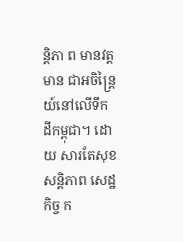ន្តិភា ព មានវត្ត មាន ជាអចិន្ត្រៃយ៍នៅលើទឹក ដីកម្ពុជា។ ដោ យ សារតែសុខសន្តិភាព សេដ្ឋកិច្ច ក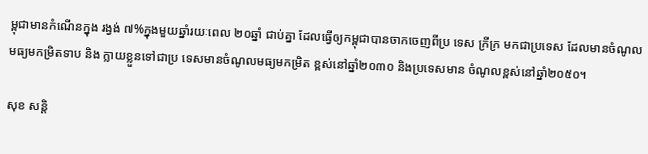ម្ពុជាមានកំណើនក្នុង រង្វង់ ៧%ក្នុងមួយឆ្នាំរយៈពេល ២០ឆ្នាំ ជាប់គ្នា ដែលធ្វើឲ្យកម្ពុជាបានចាកចេញពីប្រ ទេស ក្រីក្រ មកជាប្រទេស ដែលមានចំណូល មធ្យមកម្រិតទាប និង ក្លាយខ្លួនទៅជាប្រ ទេសមានចំណូលមធ្យមកម្រិត ខ្ពស់នៅឆ្នាំ២០៣០ និងប្រទេសមាន ចំណូលខ្ពស់នៅឆ្នាំ២០៥០។

សុខ សន្តិ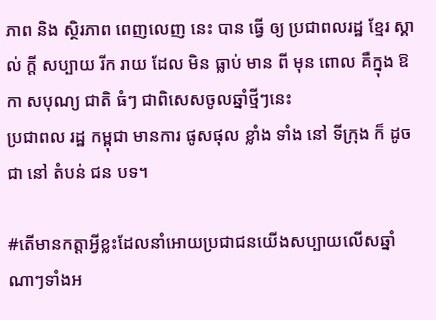ភាព និង ស្ថិរភាព ពេញលេញ នេះ បាន ធ្វើ ឲ្យ ប្រជាពលរដ្ឋ ខ្មែរ ស្គាល់ ក្តី សប្បាយ រីក រាយ ដែល មិន ធ្លាប់ មាន ពី មុន ពោល គឺក្នុង ឱកា សបុណ្យ ជាតិ ធំៗ ជាពិសេសចូលឆ្នាំថ្មីៗនេះ
ប្រជាពល រដ្ឋ កម្ពុជា មានការ ផូសផុល ខ្លាំង ទាំង នៅ ទីក្រុង ក៏ ដូច ជា នៅ តំបន់ ជន បទ។

#តើមានកត្តាអ្វីខ្លះដែលនាំអោយប្រជាជនយើងសប្បាយលើសឆ្នាំណាៗទាំងអ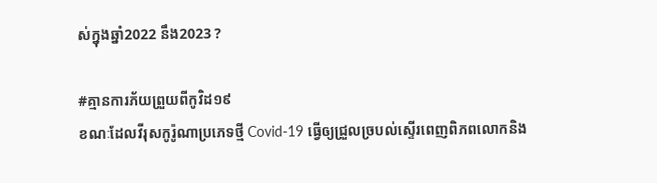ស់ក្នុងឆ្នាំ2022 នឹង2023 ?

#គ្មានការភ័យព្រួយពីកូវិដ១៩
ខណៈដែលវីរុសកូរ៉ូណាប្រភេទថ្មី Covid-19 ធ្វើឲ្យជ្រួលច្របល់ស្ទើរពេញពិភពលោកនិង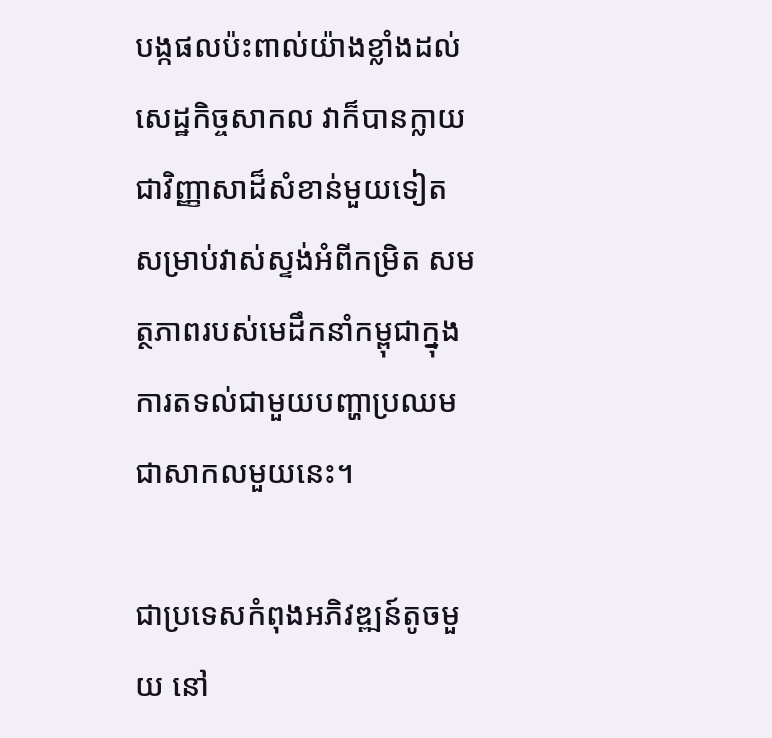បង្កផលប៉ះពាល់យ៉ាងខ្លាំងដល់សេដ្ឋកិច្ចសាកល វាក៏បានក្លាយ ជាវិញ្ញាសាដ៏សំខាន់មួយទៀត សម្រាប់វាស់ស្ទង់អំពីកម្រិត សមត្ថភាពរបស់មេដឹកនាំកម្ពុជាក្នុងការតទល់ជាមួយបញ្ហាប្រឈមជាសាកលមួយនេះ។

ជាប្រទេសកំពុងអភិវឌ្ឍន៍តូចមួយ នៅ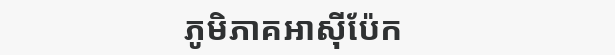ភូមិភាគអាស៊ីប៉ែក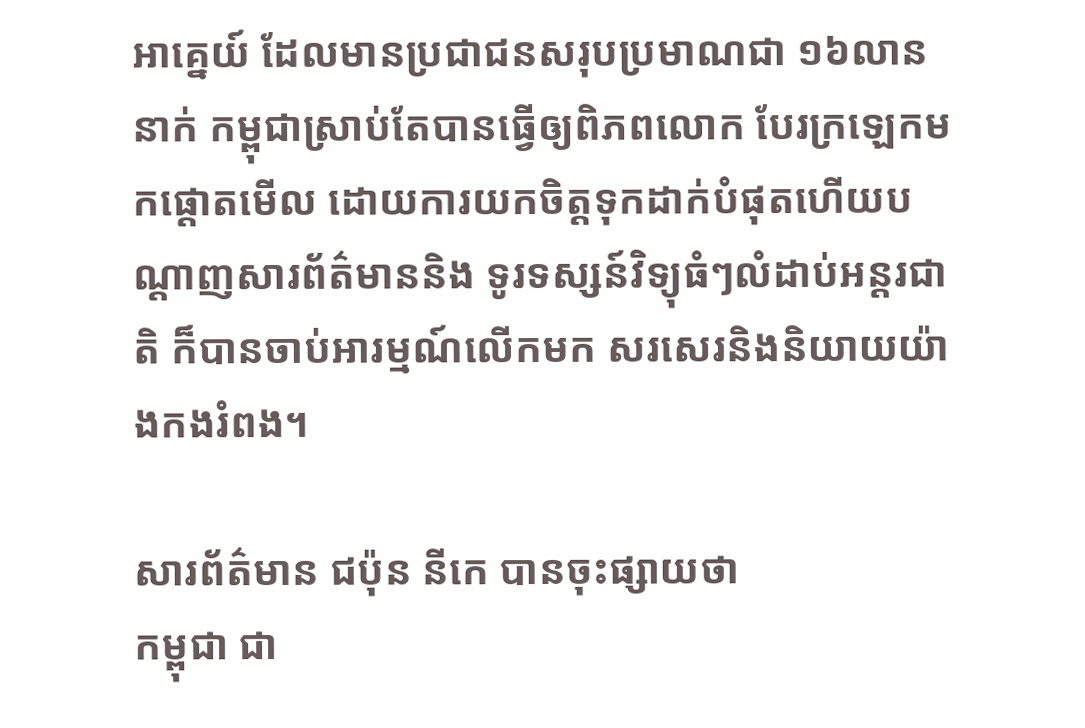អាគ្នេយ៍ ដែលមានប្រជាជនសរុបប្រមាណជា ១៦លាននាក់ កម្ពុជាស្រាប់តែបានធ្វើឲ្យពិភពលោក បែរក្រឡេកមកផ្តោតមើល ដោយការយកចិត្តទុកដាក់បំផុតហើយបណ្តាញសារព័ត៌មាននិង ទូរទស្សន៍វិទ្យុធំៗលំដាប់អន្តរជាតិ ក៏បានចាប់អារម្មណ៍លើកមក សរសេរនិងនិយាយយ៉ាងកងរំពង។

សារព័ត៌មាន ជប៉ុន នីកេ បានចុះផ្សាយថា
កម្ពុជា ជា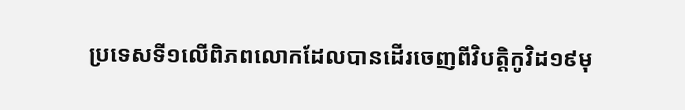ប្រទេសទី១លើពិភពលោកដែលបានដើរចេញពីវិបត្តិកូវិដ១៩មុ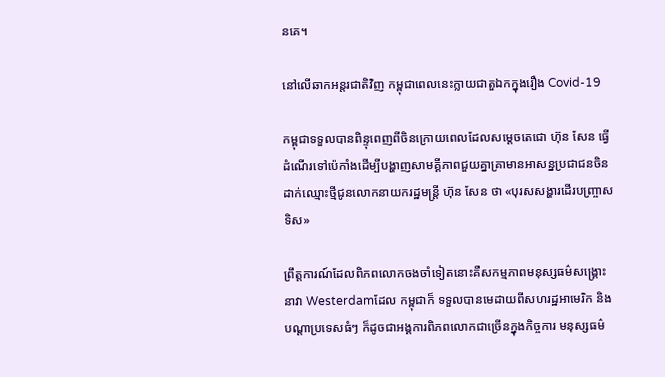នគេ។

នៅលើឆាកអន្តរជាតិវិញ កម្ពុជាពេលនេះក្លាយជាតួឯកក្នុងរឿង Covid-19

កម្ពុជាទទួលបានពិន្ទុពេញពីចិនក្រោយពេលដែលសម្តេចតេជោ ហ៊ុន សែន ធ្វើដំណើរទៅប៉េកាំងដើម្បីបង្ហាញសាមគ្គីភាពជួយគ្នាគ្រាមានអាសន្នប្រជាជនចិនដាក់ឈ្មោះថ្មីជូនលោកនាយករដ្ឋមន្រ្តី ហ៊ុន សែន ថា «បុរសសង្ហារដើរបញ្រ្ចាសទិស»

ព្រឹត្តការណ៍ដែលពិភពលោកចងចាំទៀតនោះគឺសកម្មភាពមនុស្សធម៌សង្គ្រោះនាវា Westerdamដែល កម្ពុជាក៏ ទទួលបានមេដាយពីសហរដ្ឋអាមេរិក និងបណ្តាប្រទេសធំៗ ក៏ដូចជាអង្គការពិភពលោកជាច្រើនក្នុងកិច្ចការ មនុស្សធម៌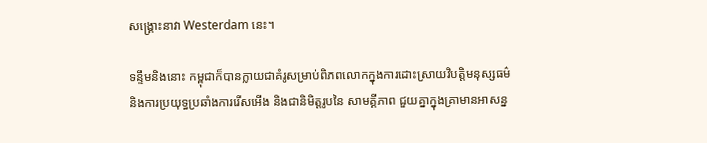សង្គ្រោះនាវា Westerdam នេះ។

ទន្ទឹមនិងនោះ កម្ពុជាក៏បានក្លាយជាគំរូសម្រាប់ពិភពលោកក្នុងការដោះស្រាយវិបត្តិមនុស្សធម៌ និងការប្រយុទ្ធប្រឆាំងការរើសអើង និងជានិមិត្តរូបនៃ សាមគ្គីភាព ជួយគ្នាក្នុងគ្រាមានអាសន្ន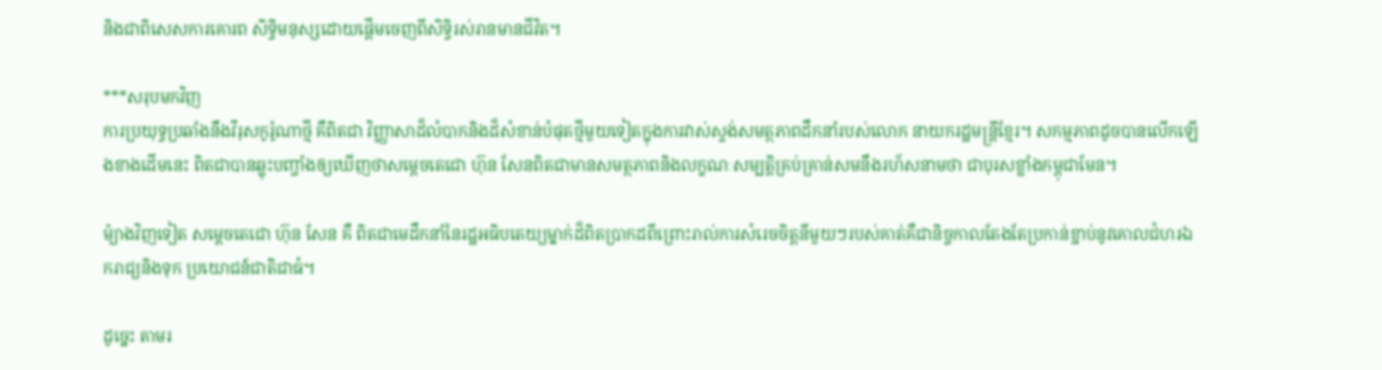និងជាពិសេសការគោរព សិទ្ធិមនុស្សដោយផ្តើមចេញពីសិទ្ធិរស់រានមានជីវិត។

***សរុបមកវិញ
ការប្រយុទ្ធប្រឆាំងនឹងវីរុសកូរ៉ូណាថ្មី គឺពិតជា វិញ្ញាសាដ៏លំបាកនិងដ៏សំខាន់បំផុតថ្មីមួយទៀតក្នុងការវាស់ស្ទង់សមត្ថភាពដឹកនាំរបស់លោក នាយករដ្ឋមន្ត្រីខ្មែរ។ សកម្មភាពដូចបានលើកឡើងខាងដើមនេះ ពិតជាបានឆ្លុះបញ្ចាំងឲ្យឃើញថាសម្តេចតេជោ ហ៊ុន សែនពិតជាមានសមត្ថភាពនិងលក្ខណៈសម្បត្តិគ្រប់គ្រាន់សមនឹងរហ័សនាមថា ជាបុរសខ្លាំងកម្ពុជាមែន។

ម៉្យាងវិញទៀត សម្តេចតេជោ ហ៊ុន សែន គឺ ពិតជាមេដឹកនាំនៃរដ្ឋអធិបតេយ្យម្នាក់ដ៏ពិតប្រាកដពីព្រោះរាល់ការសំរេចចិត្តនីមួយៗរបស់គាត់គឺជានិច្ចកាលតែងតែប្រកាន់ខ្ជាប់នូវគោលជំហរឯករាជ្យនិងទុក ប្រយោជន៍ជាតិជាធំ។

ដូច្នេះ តាមរ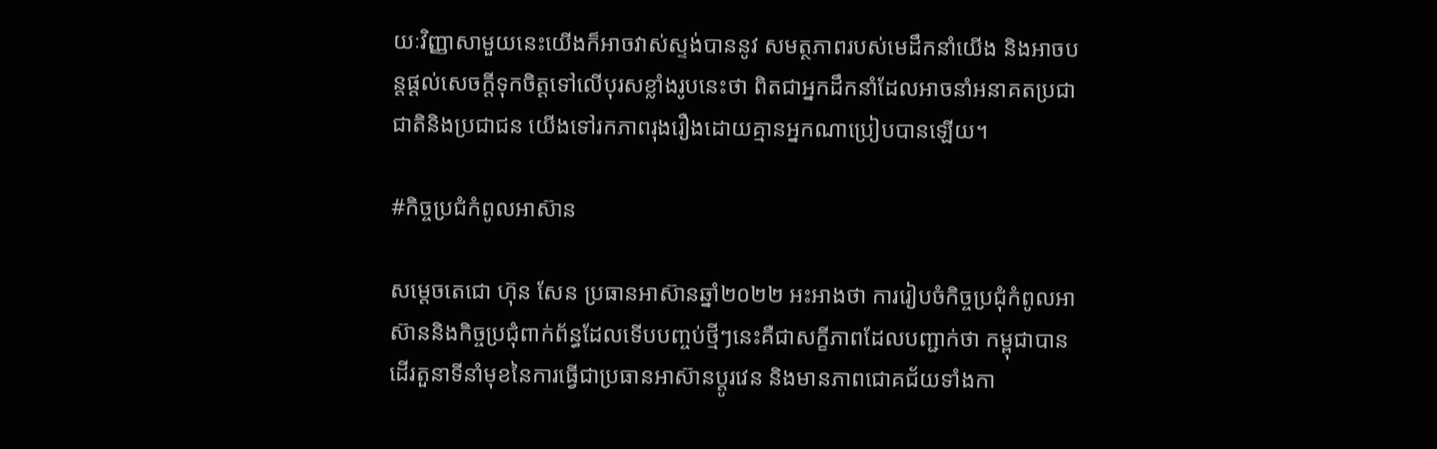យៈវិញ្ញាសាមួយនេះយើងក៏អាចវាស់ស្ទង់បាននូវ សមត្ថភាពរបស់មេដឹកនាំយើង និងអាចបន្តផ្តល់សេចក្តីទុកចិត្តទៅលើបុរសខ្លាំងរូបនេះថា ពិតជាអ្នកដឹកនាំដែលអាចនាំអនាគតប្រជាជាតិនិងប្រជាជន យើងទៅរកភាពរុងរឿងដោយគ្មានអ្នកណាប្រៀបបានឡើយ។

#កិច្ចប្រជំកំពូលអាស៊ាន

សម្តេចតេជោ ហ៊ុន សែន ប្រធានអាស៊ានឆ្នាំ២០២២ អះអាងថា ការរៀបចំកិច្ចប្រជុំកំពូលអាស៊ាននិងកិច្ចប្រជុំពាក់ព័ន្ធដែលទើបបញ្ចប់ថ្មីៗនេះគឺជាសក្ខីភាពដែលបញ្ជាក់ថា កម្ពុជាបានដើរតួនាទីនាំមុខនៃការធ្វើជាប្រធានអាស៊ានប្តូរវេន និងមានភាពជោគជ័យទាំងកា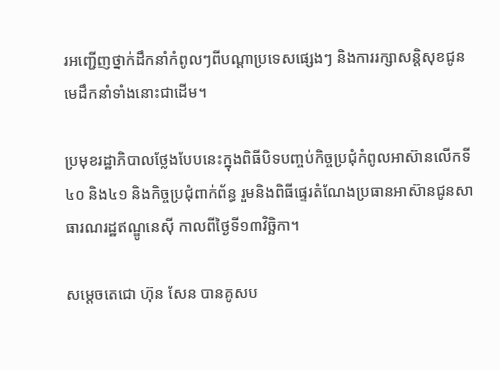រអញ្ជើញថ្នាក់ដឹកនាំកំពូលៗពីបណ្តាប្រទេសផ្សេងៗ និងការរក្សាសន្តិសុខជូនមេដឹកនាំទាំងនោះជាដើម។

ប្រមុខរដ្ឋាភិបាលថ្លែងបែបនេះក្នុងពិធីបិទបញ្ចប់កិច្ចប្រជុំកំពូលអាស៊ានលើកទី៤០ និង៤១ និងកិច្ចប្រជុំពាក់ព័ន្ធ រួមនិងពិធីផ្ទេរតំណែងប្រធានអាស៊ានជូនសាធារណរដ្ឋឥណ្ឌូនេស៊ី កាលពីថ្ងៃទី១៣វិច្ឆិកា។

សម្តេចតេជោ ហ៊ុន សែន បានគូសប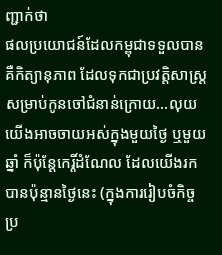ញ្ជាក់ថា
ផលប្រយោជន៍ដែលកម្ពុជាទទួលបាន គឺកិត្យានុភាព ដែលទុកជាប្រវត្តិសាស្ត្រ សម្រាប់កូនចៅជំនាន់ក្រោយ…លុយយើងអាចចាយអស់ក្នុងមួយថ្ងៃ ឬមួយឆ្នាំ ក៏ប៉ុន្តែកេរ្តិ៍ដំណែល ដែលយើងរកបានប៉ុន្មានថ្ងៃនេះ (ក្នុងការរៀបចំកិច្ចប្រ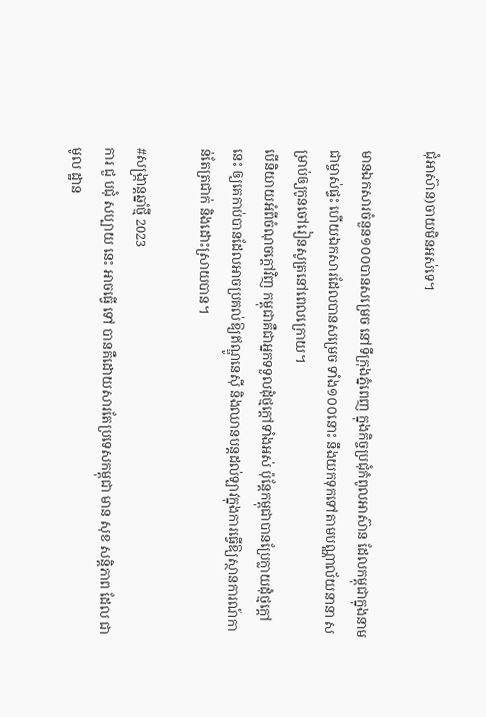ជុំអាស៊ាន)ចាយមិនអស់ទេ។

មានឯកសារចំនួន១០០បានសម្រេច នៅទីក្រុងភ្នំពេញ ក្នុងកិច្ចប្រជុំកំពូលអាស៊ាន ដែលកម្ពុជាក្នុងនាមជាម្ចាស់ផ្ទះ ហើយឯកសារដែលបានសម្រេច ទាំង១០០នោះ នឹងយកទុកទៅតាមបណ្ណាល័យនានា សម្រាប់ឲ្យកូនចៅរៀនសូត្រនៅពេលក្រោយ។
បើនិយាយអំពីចំណុចក្តៅវិញ កម្ពុជាគឺជាអ្នកទទួលដុំថ្មក្ដៅទាំងអស់ ប៉ុន្តែកម្ពុជាបានប្រែក្លាយដុំថ្មក្ដៅនេះ ឲ្យគេកាប់បានដែលអាចប្រគល់ឱ្យឥណ្ឌូនេស៊ី និងឈានបន្តដល់ឡាវក្នុងការធ្វើឱ្យស្ថានការណ៍កាន់តែត្រជាក់ និងដោះស្រាយបាន។

#សង្ក្រាន្តឆ្នាំថ្មី 2023
ការ ជួ បជុំ សប្បាយ នេះ អាចធ្វើ ទៅ បានគឺដោយសារតែប្រទេសកម្ពុជា មាន សុខ សន្តិភាព ដែល ជា មូល ដ្ឋាន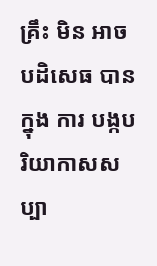គ្រឹះ មិន អាច បដិសេធ បាន ក្នុង ការ បង្កបរិយាកាសសប្បា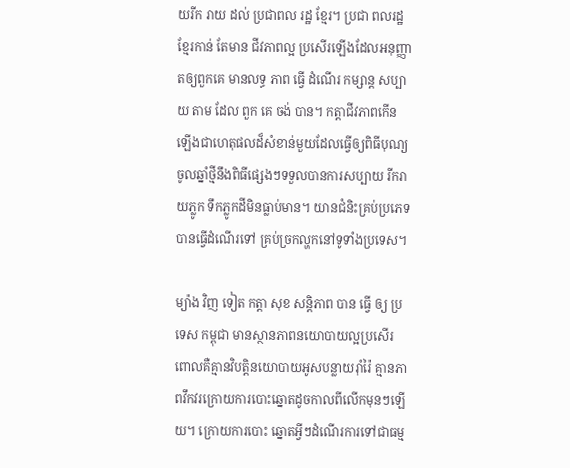យរីក រាយ ដល់ ប្រជាពល រដ្ឋ ខ្មែរ។ ប្រជា ពលរដ្ឋ ខ្មែរកាន់ តែមាន ជីវភាពល្អ ប្រសើរឡើងដែលអនុញ្ញាតឲ្យពួកគេ មានលទ្ធ ភាព ធ្វើ ដំណើរ កម្សាន្ត សប្បាយ តាម ដែល ពួក គេ ចង់ បាន។ កត្តាជីវភាពកើនឡើងជាហេតុផលដ៏សំខាន់មួយដែលធ្វើឲ្យពិធីបុណ្យចូលឆ្នាំថ្មីនឹងពិធីផ្សេងៗទទួលបានការសប្បាយ រីករាយភ្លូក ទឹកភ្លូកដីមិនធ្លាប់មាន។ យានជំនិះគ្រប់ប្រភេទ បានធ្វើដំណើរទៅ គ្រប់ច្រកល្ហកនៅទូទាំងប្រទេស។

ម្យ៉ាង វិញ ទៀត កត្តា សុខ សន្តិភាព បាន ធ្វើ ឲ្យ ប្រទេស កម្ពុជា មានស្ថានភាពនយោបាយល្អប្រសើរ ពោលគឺគ្មានវិបត្តិនយោបាយអូសបន្លាយរ៉ាំរ៉ៃ គ្មានភាពវឹកវរក្រោយការបោះឆ្នោតដូចកាលពីលើកមុនៗឡើយ។ ក្រោយការបោះ ឆ្នោតអ្វីៗដំណើរការទៅជាធម្ម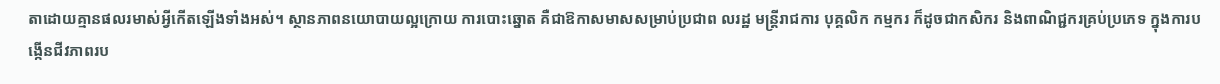តាដោយគ្មានផលរមាស់អ្វីកើតឡើងទាំងអស់។ ស្ថានភាពនយោបាយល្អក្រោយ ការបោះឆ្នោត គឺជាឱកាសមាសសម្រាប់ប្រជាព លរដ្ឋ មន្ត្រីរាជការ បុគ្គលិក កម្មករ ក៏ដូចជាកសិករ និងពាណិជ្ជករគ្រប់ប្រភេទ ក្នុងការបង្កើនជីវភាពរប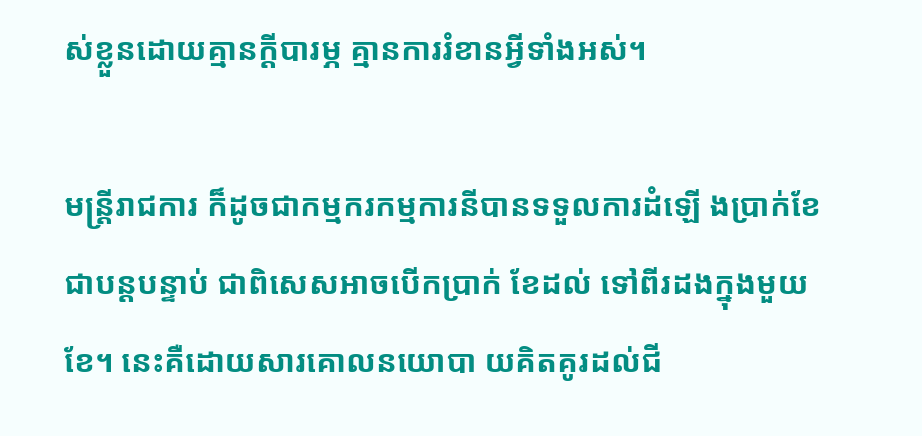ស់ខ្លួនដោយគ្មានក្តីបារម្ភ គ្មានការរំខានអ្វីទាំងអស់។

មន្ត្រីរាជការ ក៏ដូចជាកម្មករកម្មការនីបានទទួលការដំឡើ ងប្រាក់ខែជាបន្តបន្ទាប់ ជាពិសេសអាចបើកប្រាក់ ខែដល់ ទៅពីរដងក្នុងមួយខែ។ នេះគឺដោយសារគោលនយោបា យគិតគូរដល់ជី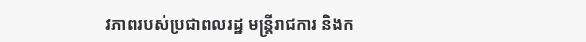វភាពរបស់ប្រជាពលរដ្ឋ មន្ត្រីរាជការ និងក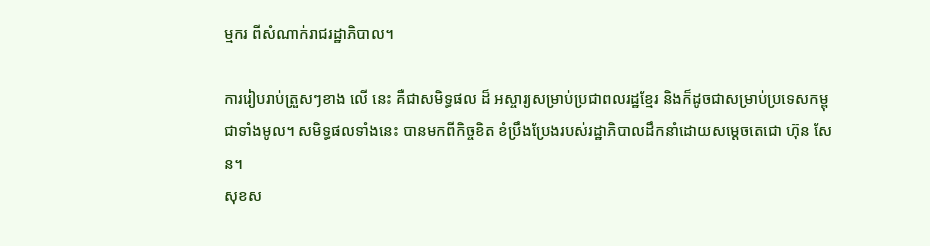ម្មករ ពីសំណាក់រាជរដ្ឋាភិបាល។

ការរៀបរាប់ត្រួសៗខាង លើ នេះ គឺជាសមិទ្ធផល ដ៏ អស្ចារ្យសម្រាប់ប្រជាពលរដ្ឋខ្មែរ និងក៏ដូចជាសម្រាប់ប្រទេសកម្ពុជាទាំងមូល។ សមិទ្ធផលទាំងនេះ បានមកពីកិច្ចខិត ខំប្រឹងប្រែងរបស់រដ្ឋាភិបាលដឹកនាំដោយសម្តេចតេជោ ហ៊ុន សែន។
សុខស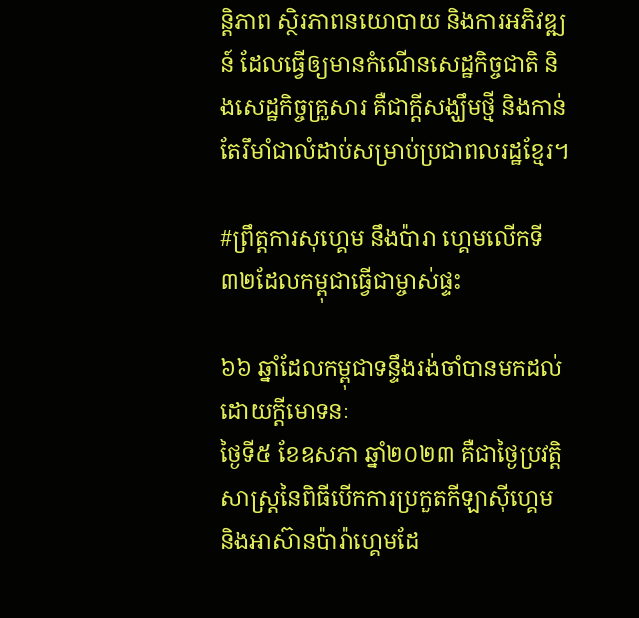ន្តិភាព ស្ថិរភាពនយោបាយ និងការអភិវឌ្ឍន៍ ដែលធ្វើឲ្យមានកំណើនសេដ្ឋកិច្ចជាតិ និងសេដ្ឋកិច្ចគ្រួសារ គឺជាក្តីសង្ឃឹមថ្មី និងកាន់តែរឹមាំជាលំដាប់សម្រាប់ប្រជាពលរដ្ឋខ្មែរ។

#ព្រឹត្តការសុហ្គេម នឹងប៉ារា ហ្គេមលើកទី៣២ដែលកម្ពុជាធ្វើជាម្ចាស់ផ្ទះ

៦៦ ឆ្នាំដែលកម្ពុជាទន្ទឹងរង់ចាំបានមកដល់ដោយក្តីមោទនៈ
ថ្ងៃទី៥ ខែឧសភា ឆ្នាំ២០២៣ គឺជាថ្ងៃប្រវត្តិសាស្ត្រនៃពិធីបើកការប្រកួតកីឡាស៊ីហ្គេម និងអាស៊ានប៉ារ៉ាហ្គេមដែ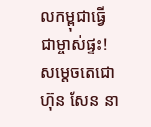លកម្ពុជាធ្វើជាម្ចាស់ផ្ទះ!
សម្តេចតេជោ ហ៊ុន សែន នា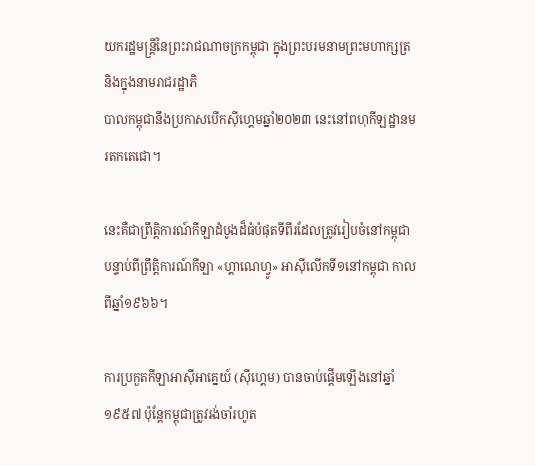យករដ្ឋមន្ត្រីនៃព្រះរាជណាចក្រកម្ពុជា ក្នុងព្រះបរមនាមព្រះមហាក្សត្រ និងក្នុងនាមរាជរដ្ឋាភិ
បាលកម្ពុជានឹងប្រកាសបើកស៊ីហ្គេមឆ្នាំ២០២៣ នេះនៅពហុកីឡដ្ឋានមរតកតេជោ។

នេះគឺជាព្រឹត្តិការណ៍កីឡាដំបូងដ៏ធំបំផុតទីពីរដែលត្រូវរៀបចំនៅកម្ពុជា បន្ទាប់ពីព្រឹត្តិការណ៍កីឡា «ហ្គាណេហ្វូ» អាស៊ីលើកទី១នៅកម្ពុជា កាលពីឆ្នាំ១៩៦៦។

ការប្រកួតកីឡាអាស៊ីអាគ្នេយ៍ (ស៊ីហ្គេម) បានចាប់ផ្តើមឡើងនៅឆ្នាំ ១៩៥៧ ប៉ុន្តែកម្ពុជាត្រូវរង់ចាំរហូត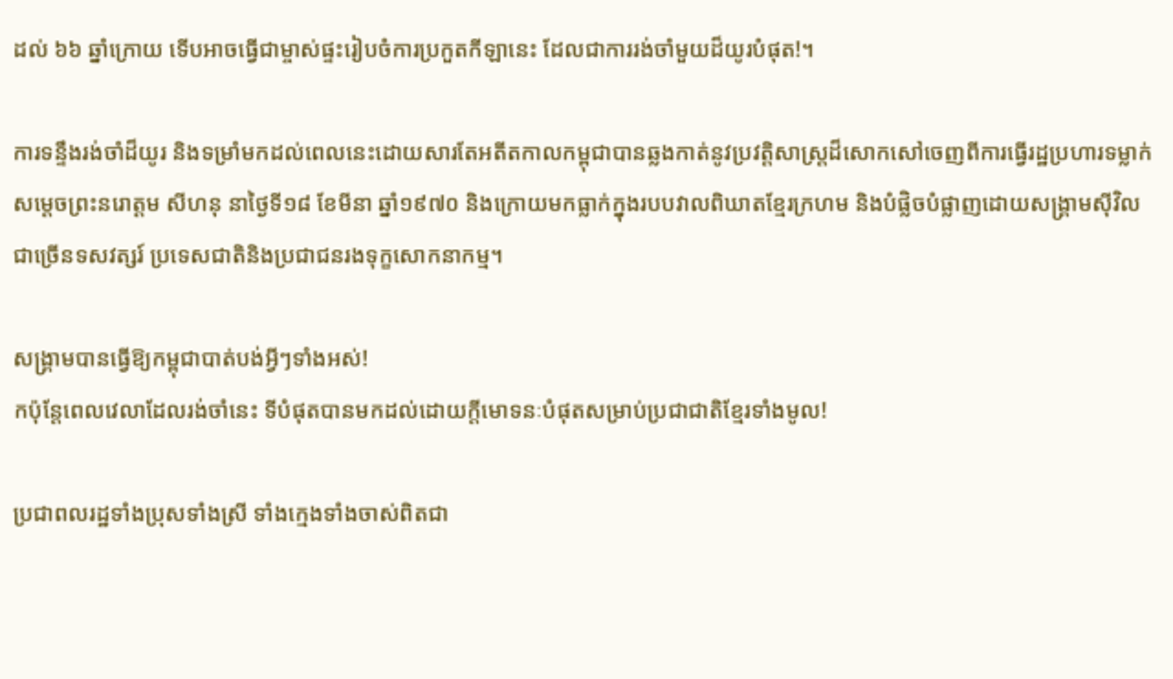ដល់ ៦៦ ឆ្នាំក្រោយ ទើបអាចធ្វើជាម្ចាស់ផ្ទះរៀបចំការប្រកួតកីឡានេះ ដែលជាការរង់ចាំមួយដ៏យូរបំផុត!។

ការទន្ទឹងរង់ចាំដ៏យូរ និងទម្រាំមកដល់ពេលនេះដោយសារតែអតីតកាលកម្ពុជាបានឆ្លងកាត់នូវប្រវត្តិសាស្ត្រដ៏សោកសៅចេញពីការធ្វើរដ្ឋប្រហារទម្លាក់សម្តេចព្រះនរោត្តម សីហនុ នាថ្ងៃទី១៨ ខែមីនា ឆ្នាំ១៩៧០ និងក្រោយមកធ្លាក់ក្នុងរបបវាលពិឃាតខ្មែរក្រហម និងបំផ្លិចបំផ្លាញដោយសង្គ្រាមស៊ីវិលជាច្រើនទសវត្សរ៍ ប្រទេសជាតិនិងប្រជាជនរងទុក្ខសោកនាកម្ម។

សង្គ្រាមបានធ្វើឱ្យកម្ពុជាបាត់បង់អ្វីៗទាំងអស់!
កប៉ុន្តែពេលវេលាដែលរង់ចាំនេះ ទីបំផុតបានមកដល់ដោយក្តីមោទនៈបំផុតសម្រាប់ប្រជាជាតិខ្មែរទាំងមូល!

ប្រជាពលរដ្ឋទាំងប្រុសទាំងស្រី ទាំងក្មេងទាំងចាស់ពិតជា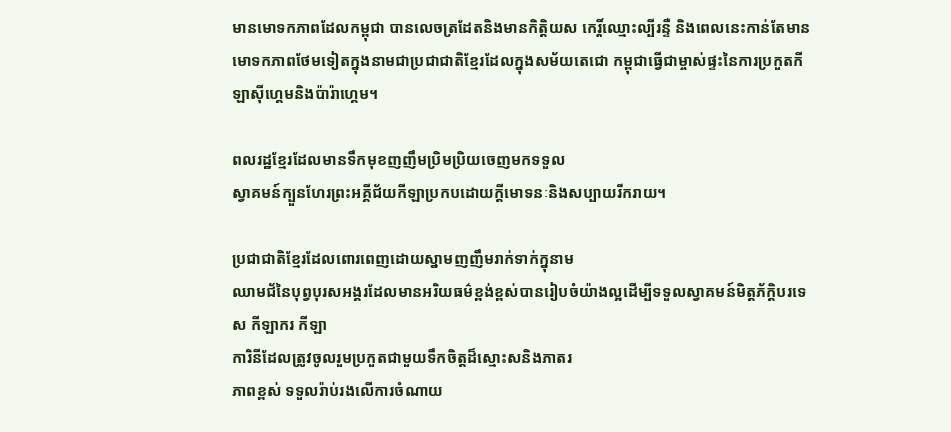មានមោទកភាពដែលកម្ពុជា បានលេចត្រដែតនិងមានកិត្តិយស កេរ្តិ៍ឈ្មោះល្បីរន្ទឺ និងពេលនេះកាន់តែមានមោទកភាពថែមទៀតក្នុងនាមជាប្រជាជាតិខ្មែរដែលក្នុងសម័យតេជោ កម្ពុជាធ្វើជាម្ចាស់ផ្ទះនៃការប្រកួតកីឡាស៊ីហ្គេមនិងប៉ារ៉ាហ្គេម។

ពលរដ្ឋខ្មែរដែលមានទឹកមុខញញឹមប្រិមប្រិយចេញមកទទួល
ស្វាគមន៍ក្បួនហែរព្រះអគ្គីជ័យកីឡាប្រកបដោយក្តីមោទនៈនិងសប្បាយរីករាយ។

ប្រជាជាតិខ្មែរដែលពោរពេញដោយស្នាមញញឹមរាក់ទាក់ក្នុនាម
ឈាមជ័នៃបុព្វបុរសអង្គរដែលមានអរិយធម៌ខ្ពង់ខ្ពស់បានរៀបចំយ៉ាងល្អដើម្បីទទួលស្វាគមន៍មិត្តភ័ក្តិបរទេស កីឡាករ កីឡា
ការិនីដែលត្រូវចូលរួមប្រកួតជាមួយទឹកចិត្តដ៏ស្មោះសនិងភាតរ
ភាពខ្ពស់ ទទួលរ៉ាប់រងលើការចំណាយ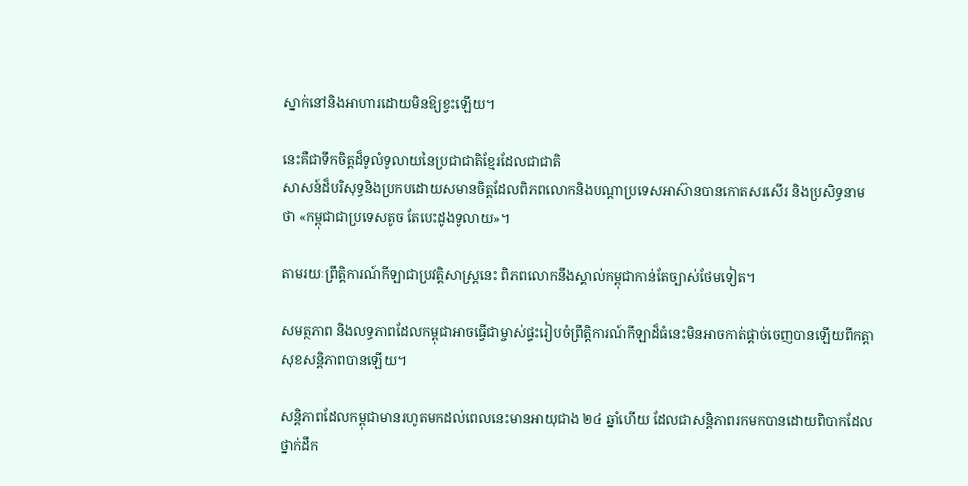ស្នាក់នៅនិងអាហារដោយមិនឱ្យខ្វះឡើយ។

នេះគឺជាទឹកចិត្តដ៏ទូលំទូលាយនៃប្រជាជាតិខ្មែរដែលជាជាតិ
សាសន៍ដ៏បរិសុទ្ធនិងប្រកបដោយសមានចិត្តដែលពិភពលោកនិងបណ្តាប្រទេសអាស៊ានបានកោតសរសើរ និងប្រសិទ្ធនាមថា «កម្ពុជាជាប្រទេសតូច តែបេះដូងទូលាយ»។

តាមរយៈព្រឹត្តិការណ៍កីឡាជាប្រវត្តិសាស្ត្រនេះ ពិភពលោកនឹងស្គាល់កម្ពុជាកាន់តែច្បាស់ថែមទៀត។

សមត្ថភាព និងលទ្ធភាពដែលកម្ពុជាអាចធ្វើជាម្ចាស់ផ្ទះរៀបចំព្រឹត្តិការណ៍កីឡាដ៏ធំនេះមិនអាចកាត់ផ្តាច់ចេញបានឡើយពីកត្តាសុខសន្តិភាពបានឡើយ។

សន្តិភាពដែលកម្ពុជាមានរហូតមកដល់ពេលនេះមានអាយុជាង ២៤ ឆ្នាំហើយ ដែលជាសន្តិភាពរកមកបានដោយពិបាកដែលថ្នាក់ដឹក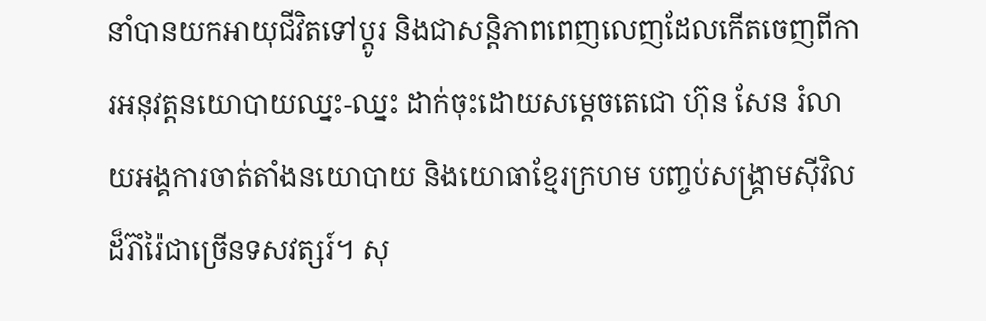នាំបានយកអាយុជីវិតទៅប្តូរ និងជាសន្តិភាពពេញលេញដែលកើតចេញពីការអនុវត្តនយោបាយឈ្នះ-ឈ្នះ ដាក់ចុះដោយសម្តេចតេជោ ហ៊ុន សែន រំលាយអង្គការចាត់តាំងនយោបាយ និងយោធាខ្មែរក្រហម បញ្ចប់សង្គ្រាមស៊ីវិលដ៏រ៊ាំរ៉ៃជាច្រើនទសវត្សរ៍។ សុ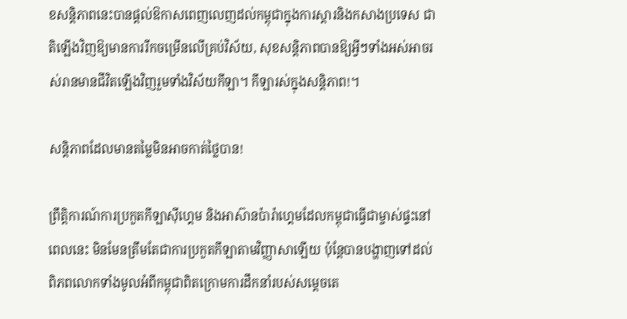ខសន្តិភាពនេះបានផ្តល់ឱកាសពេញលេញដល់កម្ពុជាក្នុងការស្តារនិងកសាងប្រទេស ជាតិឡើងវិញឱ្យមានការរីកចម្រើនលើគ្រប់វិស័យ, សុខសន្តិភាពបានឱ្យអ្វីៗទាំងអស់អាចរស់រានមានជីវិតឡើងវិញរួមទាំងវិស័យកីឡា។ កីឡារស់ក្នុងសន្តិភាព!។

សន្តិភាពដែលមានតម្លៃមិនអាចកាត់ថ្លៃបាន!

ព្រឹត្តិការណ៍ការប្រកួតកីឡាស៊ីហ្គេម និងអាស៊ានប៉ារ៉ាហ្គេមដែលកម្ពុជាធ្វើជាម្ចាស់ផ្ទះនៅពេលនេះ មិនមែនត្រឹមតែជាការប្រកួតកីឡាតាមវិញ្ញាសាឡើយ ប៉ុន្តែបានបង្ហាញទៅដល់ពិភពលោកទាំងមូលអំពីកម្ពុជាពិតក្រោមការដឹកនាំរបស់សម្តេចតេ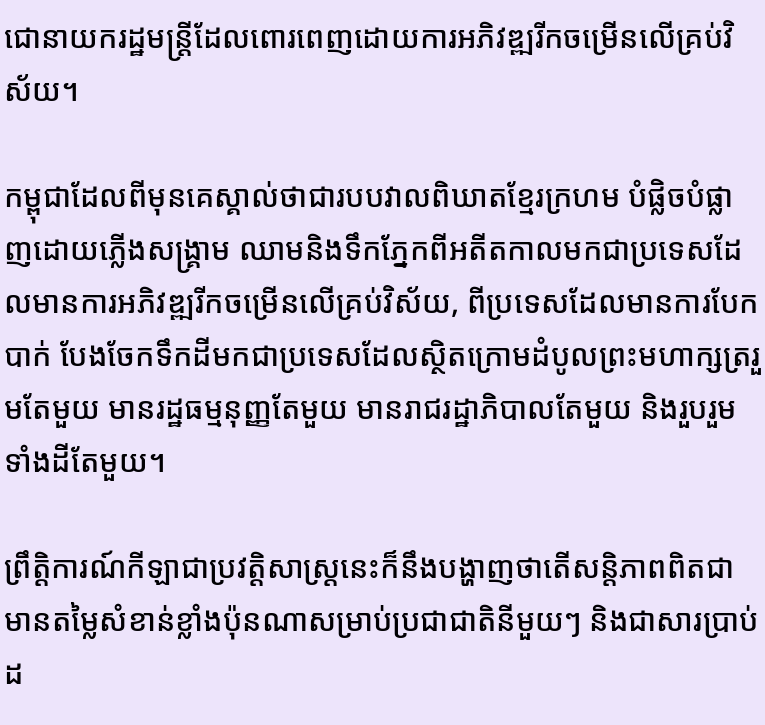ជោនាយករដ្ឋមន្ត្រីដែលពោរពេញដោយការអភិវឌ្ឍរីកចម្រើនលើគ្រប់វិស័យ។

កម្ពុជាដែលពីមុនគេស្គាល់ថាជារបបវាលពិឃាតខ្មែរក្រហម បំផ្លិចបំផ្លាញដោយភ្លើងសង្គ្រាម ឈាមនិងទឹកភ្នែកពីអតីតកាលមកជាប្រទេសដែលមានការអភិវឌ្ឍរីកចម្រើនលើគ្រប់វិស័យ, ពីប្រទេសដែលមានការបែកបាក់ បែងចែកទឹកដីមកជាប្រទេសដែលស្ថិតក្រោមដំបូលព្រះមហាក្សត្ររួមតែមួយ មានរដ្ឋធម្មនុញ្ញតែមួយ មានរាជរដ្ឋាភិបាលតែមួយ និងរួបរួមទាំងដីតែមួយ។

ព្រឹត្តិការណ៍កីឡាជាប្រវត្តិសាស្ត្រនេះក៏នឹងបង្ហាញថាតើសន្តិភាពពិតជាមានតម្លៃសំខាន់ខ្លាំងប៉ុនណាសម្រាប់ប្រជាជាតិនីមួយៗ និងជាសារប្រាប់ដ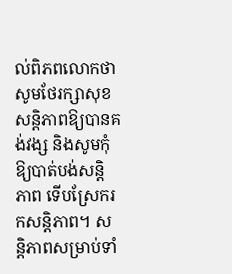ល់ពិភពលោកថាសូមថែរក្សាសុខសន្តិភាពឱ្យបានគង់វង្ស និងសូមកុំឱ្យបាត់បង់សន្តិភាព ទើបស្រែករកសន្តិភាព។ សន្តិភាពសម្រាប់ទាំ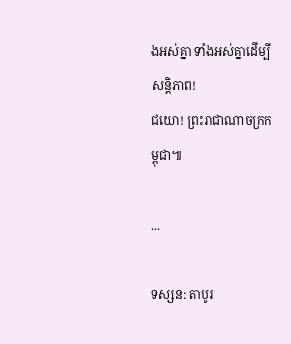ងអស់គ្នា ទាំងអស់គ្នាដើម្បីសន្តិភាព!
ជយោ! ព្រះរាជាណាចក្រកម្ពុជា៕

...

ទស្សន: តាបូរ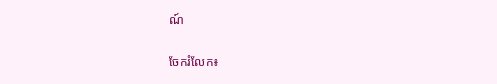ណ៍

ចែករំលែក៖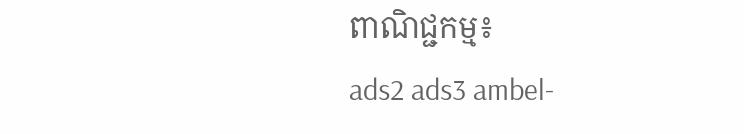ពាណិជ្ជកម្ម៖
ads2 ads3 ambel-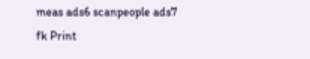meas ads6 scanpeople ads7 fk Print